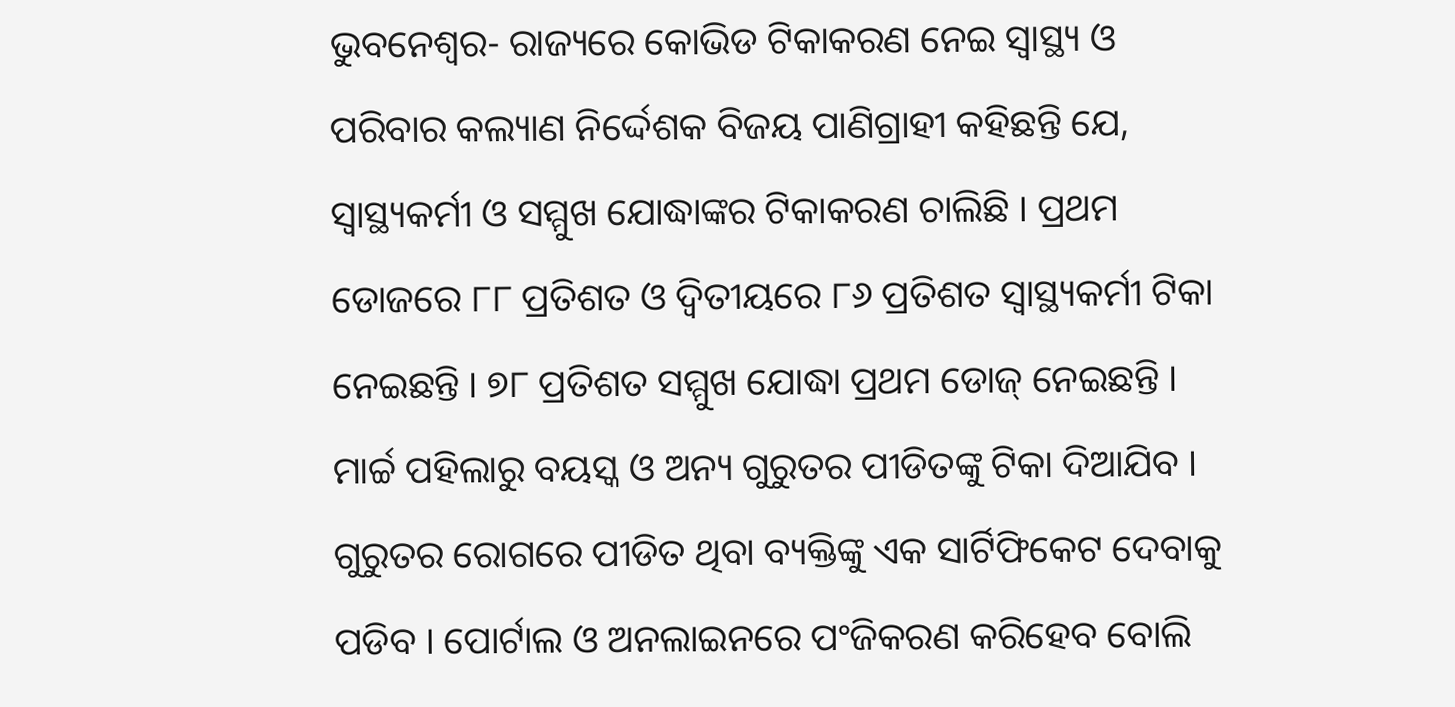ଭୁବନେଶ୍ୱର- ରାଜ୍ୟରେ କୋଭିଡ ଟିକାକରଣ ନେଇ ସ୍ୱାସ୍ଥ୍ୟ ଓ ପରିବାର କଲ୍ୟାଣ ନିର୍ଦ୍ଦେଶକ ବିଜୟ ପାଣିଗ୍ରାହୀ କହିଛନ୍ତି ଯେ, ସ୍ୱାସ୍ଥ୍ୟକର୍ମୀ ଓ ସମ୍ମୁଖ ଯୋଦ୍ଧାଙ୍କର ଟିକାକରଣ ଚାଲିଛି । ପ୍ରଥମ ଡୋଜରେ ୮୮ ପ୍ରତିଶତ ଓ ଦ୍ୱିତୀୟରେ ୮୬ ପ୍ରତିଶତ ସ୍ୱାସ୍ଥ୍ୟକର୍ମୀ ଟିକା ନେଇଛନ୍ତି । ୭୮ ପ୍ରତିଶତ ସମ୍ମୁଖ ଯୋଦ୍ଧା ପ୍ରଥମ ଡୋଜ୍ ନେଇଛନ୍ତି । ମାର୍ଚ୍ଚ ପହିଲାରୁ ବୟସ୍କ ଓ ଅନ୍ୟ ଗୁରୁତର ପୀଡିତଙ୍କୁ ଟିକା ଦିଆଯିବ । ଗୁରୁତର ରୋଗରେ ପୀଡିତ ଥିବା ବ୍ୟକ୍ତିଙ୍କୁ ଏକ ସାର୍ଟିଫିକେଟ ଦେବାକୁ ପଡିବ । ପୋର୍ଟାଲ ଓ ଅନଲାଇନରେ ପଂଜିକରଣ କରିହେବ ବୋଲି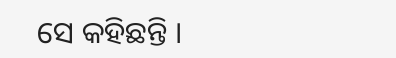ସେ କହିଛନ୍ତି ।